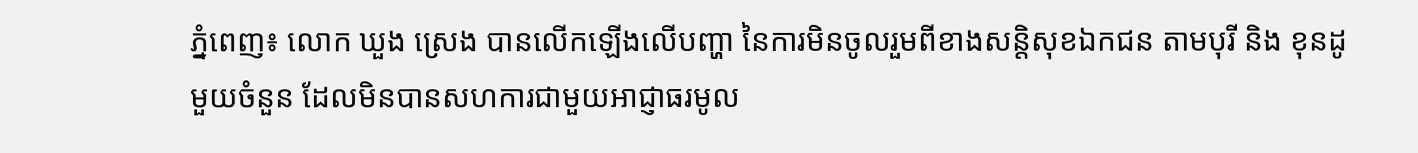ភ្នំពេញ៖ លោក ឃួង ស្រេង បានលើកឡើងលើបញ្ហា នៃការមិនចូលរួមពីខាងសន្តិសុខឯកជន តាមបុរី និង ខុនដូ មួយចំនួន ដែលមិនបានសហការជាមួយអាជ្ញាធរមូល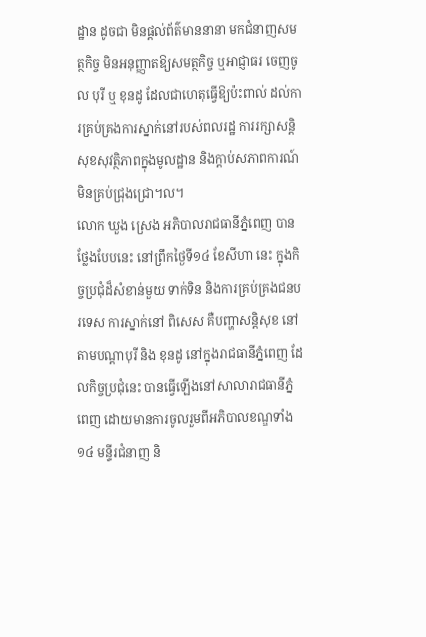ដ្ឋាន ដូចជា មិនផ្ដល់ព័ត៌មាននានា មកជំនាញសមត្ថកិច្ច មិនអនុញ្ញាតឱ្យសមត្ថកិច្ច ឬអាជ្ញាធរ ចេញចូល បុរី ឬ ខុនដូ ដែលជាហេតុធ្វើឱ្យប៉ះពាល់ ដល់ការគ្រប់គ្រងការស្នាក់នៅរបស់ពលរដ្ឋ ការរក្សាសន្តិសុខសុវត្ថិភាពក្នុងមូលដ្ឋាន និងក្ដាប់សភាពការណ៍ មិនគ្រប់ជ្រុងជ្រោ។ល។
លោក ឃួង ស្រេង អភិបាលរាជធានីភ្នំពេញ បានថ្លែងបែបនេះ នៅព្រឹកថ្ងៃទី១៤ ខែសីហា នេះ ក្នុងកិច្ចប្រជុំដ៏សំខាន់មួយ ទាក់ទិន និងការគ្រប់គ្រងជនបរទេស ការស្នាក់នៅ ពិសេស គឺបញ្ហាសន្តិសុខ នៅតាមបណ្ដាបុរី និង ខុនដូ នៅក្នុងរាជធានីភ្នំពេញ ដែលកិច្ចប្រជុំនេះ បានធ្វើឡើងនៅសាលារាជធានីភ្នំពេញ ដោយមានការចូលរួមពីអភិបាលខណ្ឌទាំង១៤ មន្ទីរជំនាញ និ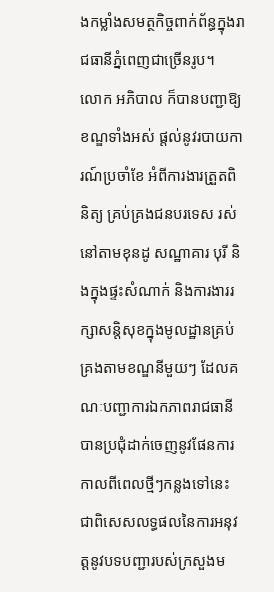ងកម្លាំងសមត្ថកិច្ចពាក់ព័ន្ធក្នុងរាជធានីភ្នំពេញជាច្រើនរូប។
លោក អភិបាល ក៏បានបញ្ជាឱ្យខណ្ឌទាំងអស់ ផ្តល់នូវរបាយការណ៍ប្រចាំខែ អំពីការងារត្រួតពិនិត្យ គ្រប់គ្រងជនបរទេស រស់នៅតាមខុនដូ សណ្ឋាគារ បុរី និងក្នុងផ្ទះសំណាក់ និងការងាររក្សាសន្តិសុខក្នុងមូលដ្ឋានគ្រប់គ្រងតាមខណ្ឌនីមួយៗ ដែលគណៈបញ្ជាការឯកភាពរាជធានី បានប្រជុំដាក់ចេញនូវផែនការកាលពីពេលថ្មីៗកន្លងទៅនេះ ជាពិសេសលទ្ធផលនៃការអនុវត្តនូវបទបញ្ជារបស់ក្រសួងម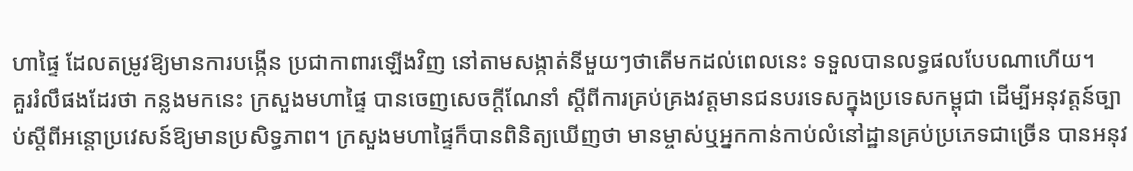ហាផ្ទៃ ដែលតម្រូវឱ្យមានការបង្កើន ប្រជាកាពារឡើងវិញ នៅតាមសង្កាត់នីមួយៗថាតើមកដល់ពេលនេះ ទទួលបានលទ្ធផលបែបណាហើយ។
គួររំលឹផងដែរថា កន្លងមកនេះ ក្រសួងមហាផ្ទៃ បានចេញសេចក្តីណែនាំ ស្តីពីការគ្រប់គ្រងវត្តមានជនបរទេសក្នុងប្រទេសកម្ពុជា ដើម្បីអនុវត្ដន៍ច្បាប់ស្តីពីអន្តោប្រវេសន៍ឱ្យមានប្រសិទ្ធភាព។ ក្រសួងមហាផ្ទៃក៏បានពិនិត្យឃើញថា មានម្ចាស់ឬអ្នកកាន់កាប់លំនៅដ្ឋានគ្រប់ប្រភេទជាច្រើន បានអនុវ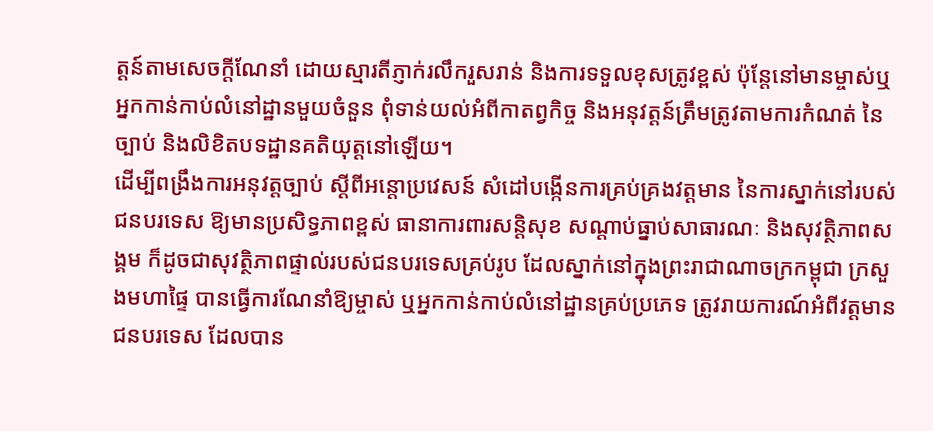ត្តន៍តាមសេចក្តីណែនាំ ដោយស្មារតីភ្ញាក់រលឹករួសរាន់ និងការទទួលខុសត្រូវខ្ពស់ ប៉ុន្តែនៅមានម្ចាស់ឬអ្នកកាន់កាប់លំនៅដ្ឋានមួយចំនួន ពុំទាន់យល់អំពីកាតព្វកិច្ច និងអនុវត្តន៍ត្រឹមត្រូវតាមការកំណត់ នៃច្បាប់ និងលិខិតបទដ្ឋានគតិយុត្តនៅឡើយ។
ដើម្បីពង្រឹងការអនុវត្តច្បាប់ ស្តីពីអន្តោប្រវេសន៍ សំដៅបង្កើនការគ្រប់គ្រងវត្តមាន នៃការស្នាក់នៅរបស់ជនបរទេស ឱ្យមានប្រសិទ្ធភាពខ្ពស់ ធានាការពារសន្តិសុខ សណ្តាប់ធ្នាប់សាធារណៈ និងសុវត្ថិភាពសង្គម ក៏ដូចជាសុវត្ថិភាពផ្ទាល់របស់ជនបរទេសគ្រប់រូប ដែលស្នាក់នៅក្នុងព្រះរាជាណាចក្រកម្ពុជា ក្រសួងមហាផ្ទៃ បានធ្វើការណែនាំឱ្យម្ចាស់ ឬអ្នកកាន់កាប់លំនៅដ្ឋានគ្រប់ប្រភេទ ត្រូវរាយការណ៍អំពីវត្តមានជនបរទេស ដែលបាន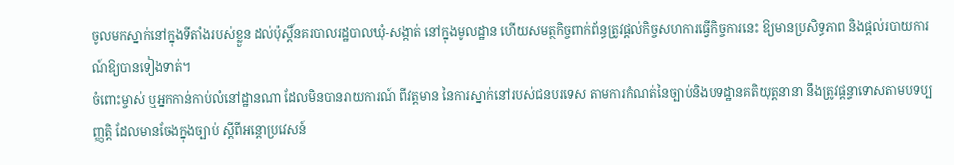ចូលមកស្នាក់នៅក្នុងទីតាំងរបស់ខ្លួន ដល់ប៉ុស្តិ៍នគរបាលរដ្ឋបាលឃុំ-សង្កាត់ នៅក្នុងមូលដ្ឋាន ហើយសមត្ថកិច្ចពាក់ព័ន្ធត្រូវផ្តល់កិច្ចសហការធ្វើកិច្ចការនេះ ឱ្យមានប្រសិទ្ធភាព និងផ្តល់របាយការណ៍ឱ្យបានទៀងទាត់។
ចំពោះម្ចាស់ ឬអ្នកកាន់កាប់លំនៅដ្ឋានណា ដែលមិនបានរាយការណ៍ ពីវត្តមាន នៃការស្នាក់នៅរបស់ជនបរទេស តាមការកំណត់នៃច្បាប់និងបទដ្ឋានគតិយុត្តនានា នឹងត្រូវផ្តន្ទាទោសតាមបទប្បញ្ញតិ្ត ដែលមានចែងក្នុងច្បាប់ ស្តីពីអន្តោប្រវេសន៍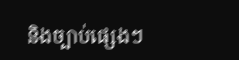និងច្បាប់ផ្សេងៗ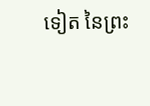ទៀត នៃព្រះ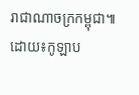រាជាណាចក្រកម្ពុជា៕ ដោយ៖កូឡាប